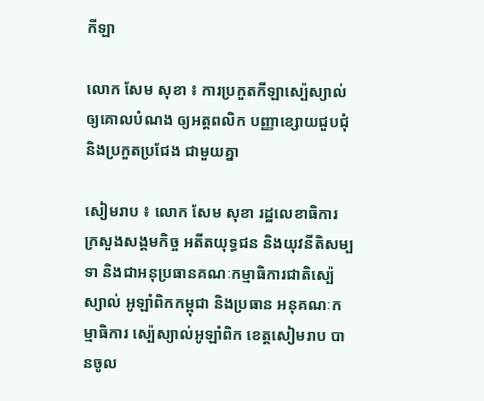កីឡា

លោក សែម សុខា ៖ ការប្រកួតកីឡាស្ប៉េស្យាល់ ឲ្យគោលបំណង ឲ្យអត្តពលិក បញ្ញាខ្សោយជួបជុំ និងប្រកួតប្រជែង ជាមួយគ្នា

សៀមរាប ៖ លោក សែម សុខា រដ្ឋលេខាធិការ ក្រសួងសង្គមកិច្ច អតីតយុទ្ធជន និងយុវនីតិសម្បទា និងជាអនុប្រធានគណៈកម្មាធិការជាតិស្ប៉េស្យាល់ អូឡាំពិកកម្ពុជា និងប្រធាន អនុគណៈកម្មាធិការ ស្ប៉េស្យាល់អូឡាំពិក ខេត្តសៀមរាប បានចូល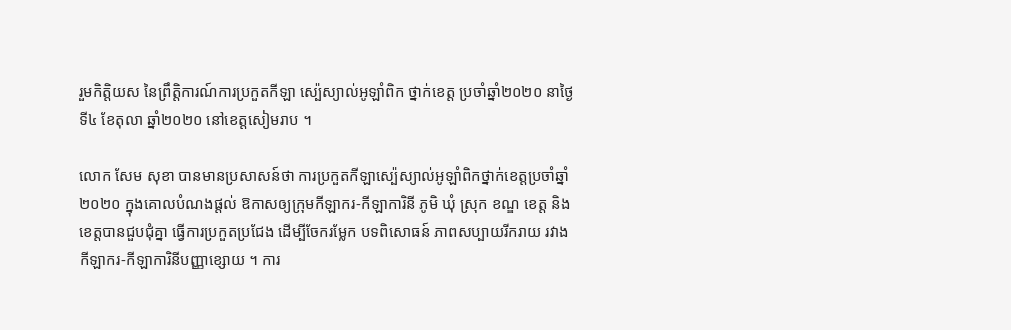រួមកិត្តិយស នៃព្រឹត្តិការណ៍ការប្រកួតកីឡា ស្ប៉េស្យាល់អូឡាំពិក ថ្នាក់ខេត្ត ប្រចាំឆ្នាំ២០២០ នាថ្ងៃទី៤ ខែតុលា ឆ្នាំ២០២០ នៅខេត្តសៀមរាប ។

លោក សែម សុខា បានមានប្រសាសន៍ថា ការប្រកួតកីឡាស្ប៉េស្យាល់អូឡាំពិកថ្នាក់ខេត្តប្រចាំឆ្នាំ២០២០ ក្នុងគោលបំណងផ្តល់ ឱកាសឲ្យក្រុមកីឡាករ-កីឡាការិនី ភូមិ ឃុំ ស្រុក ខណ្ឌ ខេត្ត និងខេត្តបានជួបជុំគ្នា ធ្វើការប្រកួតប្រជែង ដើម្បីចែករម្លែក បទពិសោធន៍ ភាពសប្បាយរីករាយ រវាងកីឡាករ-កីឡាការិនីបញ្ញាខ្សោយ ។ ការ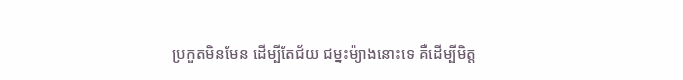ប្រកួតមិនមែន ដើម្បីតែជ័យ ជម្នះម៉្យាងនោះទេ គឺដើម្បីមិត្ត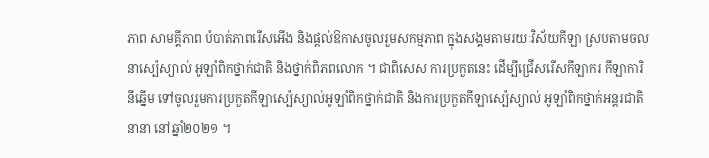ភាព សាមគ្គីភាព បំបាត់ភាពរើសអើង និងផ្តល់ឱកាសចូលរួមសកម្មភាព ក្នុងសង្គមតាមរយៈវិស័យកីឡា ស្របតាមចលនាស្ប៉េស្យាល់ អូឡាំពិកថ្នាក់ជាតិ និងថ្នាក់ពិភពលោក ។ ជាពិសេស ការប្រកួតនេះ ដើម្បីជ្រើសរើសកីឡាករ កីឡាការិនីឆ្នើម ទៅចូលរួមការប្រកួតកីឡាស្ប៉េស្យាល់អូឡាំពិកថ្នាក់ជាតិ និងការប្រកួតកីឡាស្ប៉េស្យាល់ អូឡាំពិកថ្នាក់អន្តរជាតិនានា នៅឆ្នាំ២០២១ ។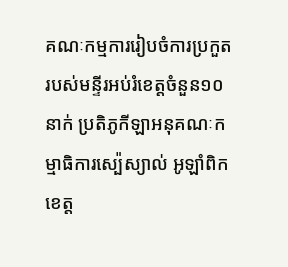គណៈកម្មការរៀបចំការប្រកួត របស់មន្ទីរអប់រំខេត្តចំនួន១០នាក់ ប្រតិភូកីឡាអនុគណៈកម្មាធិការស្ប៉េស្យាល់ អូឡាំពិក ខេត្ត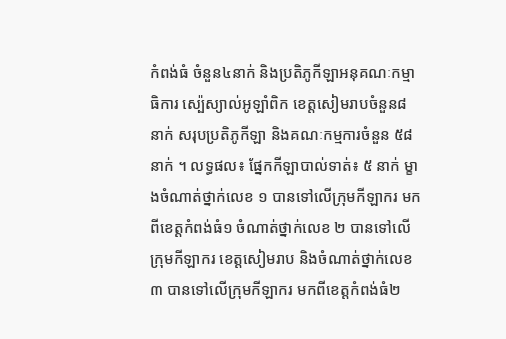កំពង់ធំ ចំនួន៤នាក់ និងប្រតិភូកីឡាអនុគណៈកម្មាធិការ ស្ប៉េស្យាល់អូឡាំពិក ខេត្តសៀមរាបចំនួន៨នាក់ សរុបប្រតិភូកីឡា និងគណៈកម្មការចំនួន ៥៨ នាក់ ។ លទ្ធផល៖ ផ្នែកកីឡាបាល់ទាត់៖ ៥ នាក់ ម្ខាងចំណាត់ថ្នាក់លេខ ១ បានទៅលើក្រុមកីឡាករ មកពីខេត្តកំពង់ធំ១ ចំណាត់ថ្នាក់លេខ ២ បានទៅលើក្រុមកីឡាករ ខេត្តសៀមរាប និងចំណាត់ថ្នាក់លេខ ៣ បានទៅលើក្រុមកីឡាករ មកពីខេត្តកំពង់ធំ២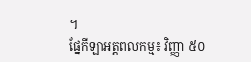។
ផ្នែកីឡាអត្តពលកម្ម៖ វិញ្ញា ៥០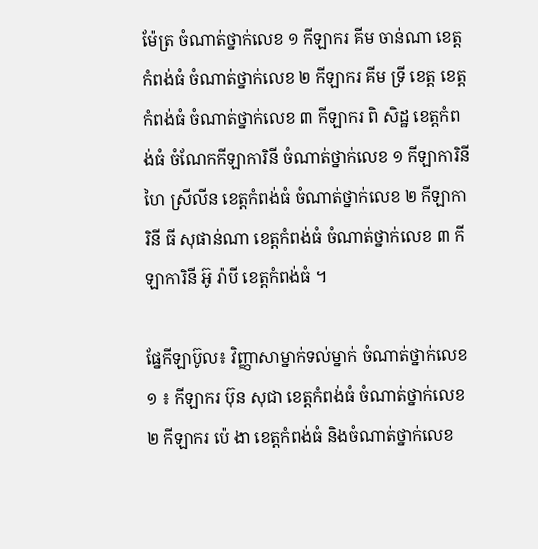ម៉ែត្រ ចំណាត់ថ្នាក់លេខ ១ កីឡាករ គីម ចាន់ណា ខេត្តកំពង់ធំ ចំណាត់ថ្នាក់លេខ ២ កីឡាករ គីម ទ្រី ខេត្ត ខេត្តកំពង់ធំ ចំណាត់ថ្នាក់លេខ ៣ កីឡាករ ពិ សិដ្ឋ ខេត្តកំពង់ធំ ចំណែកកីឡាការិនី ចំណាត់ថ្នាក់លេខ ១ កីឡាការិនី ហៃ ស្រីលីន ខេត្តកំពង់ធំ ចំណាត់ថ្នាក់លេខ ២ កីឡាការិនី ធី សុផាន់ណា ខេត្តកំពង់ធំ ចំណាត់ថ្នាក់លេខ ៣ កីឡាការិនី អ៊ូ រ៉ាបី ខេត្តកំពង់ធំ ។

ផ្នែកីឡាប៊ូល៖ វិញ្ញាសាម្នាក់ទល់ម្នាក់ ចំណាត់ថ្នាក់លេខ ១ ៖ កីឡាករ ប៊ុន សុជា ខេត្តកំពង់ធំ ចំណាត់ថ្នាក់លេខ ២ កីឡាករ ប៉េ ងា ខេត្តកំពង់ធំ និងចំណាត់ថ្នាក់លេខ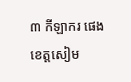៣ កីឡាករ ផេង ខេត្តសៀម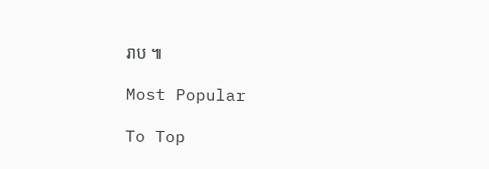រាប ៕

Most Popular

To Top